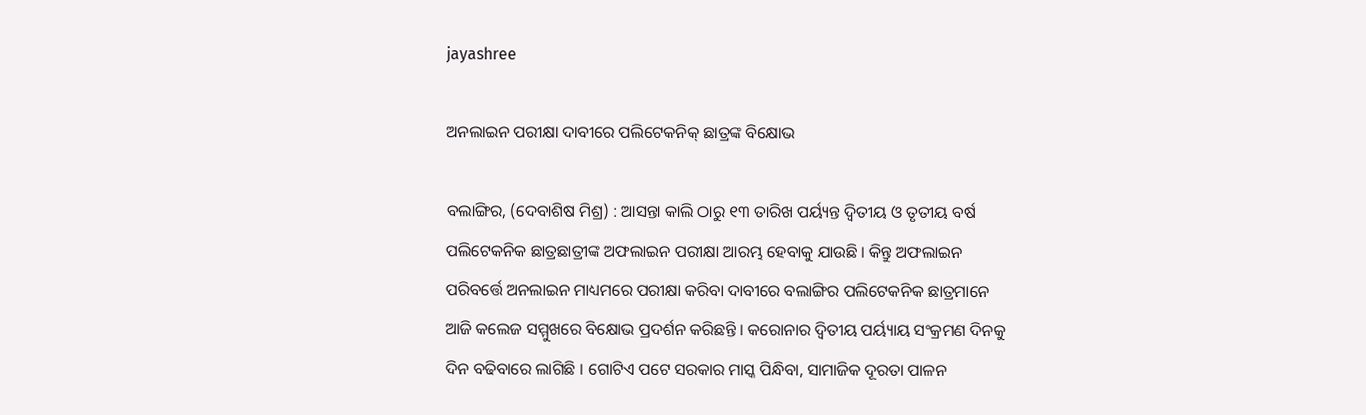jayashree

ଅନଲାଇନ ପରୀକ୍ଷା ଦାବୀରେ ପଲିଟେକନିକ୍ ଛାତ୍ରଙ୍କ ବିକ୍ଷୋଭ

ବଲାଙ୍ଗିର, (ଦେବାଶିଷ ମିଶ୍ର) : ଆସନ୍ତା କାଲି ଠାରୁ ୧୩ ତାରିଖ ପର୍ୟ୍ୟନ୍ତ ଦ୍ୱିତୀୟ ଓ ତୃତୀୟ ବର୍ଷ ପଲିଟେକନିକ ଛାତ୍ରଛାତ୍ରୀଙ୍କ ଅଫଲାଇନ ପରୀକ୍ଷା ଆରମ୍ଭ ହେବାକୁ ଯାଉଛି । କିନ୍ତୁ ଅଫଲାଇନ ପରିବର୍ତ୍ତେ ଅନଲାଇନ ମାଧ୍ୟମରେ ପରୀକ୍ଷା କରିବା ଦାବୀରେ ବଲାଙ୍ଗିର ପଲିଟେକନିକ ଛାତ୍ରମାନେ ଆଜି କଲେଜ ସମ୍ମୁଖରେ ବିକ୍ଷୋଭ ପ୍ରଦର୍ଶନ କରିଛନ୍ତି । କରୋନାର ଦ୍ୱିତୀୟ ପର୍ୟ୍ୟାୟ ସଂକ୍ରମଣ ଦିନକୁ ଦିନ ବଢିବାରେ ଲାଗିଛି । ଗୋଟିଏ ପଟେ ସରକାର ମାସ୍କ ପିନ୍ଧିବା, ସାମାଜିକ ଦୂରତା ପାଳନ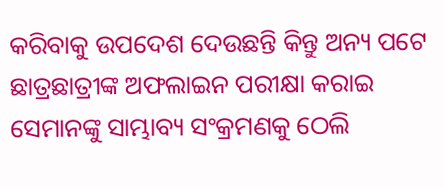କରିବାକୁ ଉପଦେଶ ଦେଉଛନ୍ତି କିନ୍ତୁ ଅନ୍ୟ ପଟେ ଛାତ୍ରଛାତ୍ରୀଙ୍କ ଅଫଲାଇନ ପରୀକ୍ଷା କରାଇ ସେମାନଙ୍କୁ ସାମ୍ଭାବ୍ୟ ସଂକ୍ରମଣକୁ ଠେଲି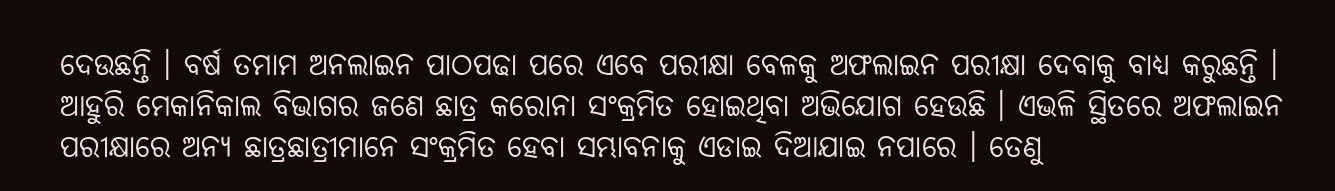ଦେଉଛନ୍ତି । ବର୍ଷ ତମାମ ଅନଲାଇନ ପାଠପଢା ପରେ ଏବେ ପରୀକ୍ଷା ବେଳକୁ ଅଫଲାଇନ ପରୀକ୍ଷା ଦେବାକୁ ବାଧ୍ୟ କରୁଛନ୍ତି । ଆହୁରି ମେକାନିକାଲ ବିଭାଗର ଜଣେ ଛାତ୍ର କରୋନା ସଂକ୍ରମିତ ହୋଇଥିବା ଅଭିଯୋଗ ହେଉଛି । ଏଭଳି ସ୍ଥିତରେ ଅଫଲାଇନ ପରୀକ୍ଷାରେ ଅନ୍ୟ ଛାତ୍ରଛାତ୍ରୀମାନେ ସଂକ୍ରମିତ ହେବା ସମ୍ଭାବନାକୁ ଏଡାଇ ଦିଆଯାଇ ନପାରେ । ତେଣୁ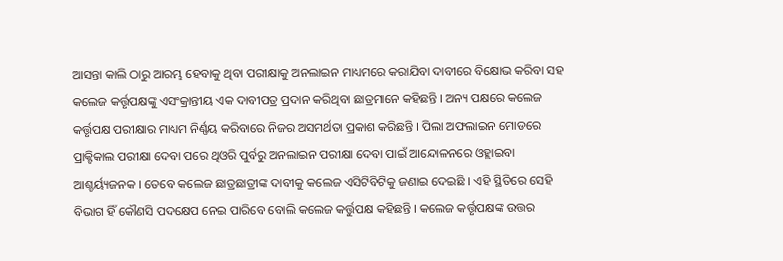ଆସନ୍ତା କାଲି ଠାରୁ ଆରମ୍ଭ ହେବାକୁ ଥିବା ପରୀକ୍ଷାକୁ ଅନଲାଇନ ମାଧ୍ୟମରେ କରାଯିବା ଦାବୀରେ ବିକ୍ଷୋଭ କରିବା ସହ କଲେଜ କର୍ତ୍ତୃପକ୍ଷଙ୍କୁ ଏସଂକ୍ରାନ୍ତୀୟ ଏକ ଦାବୀପତ୍ର ପ୍ରଦାନ କରିଥିବା ଛାତ୍ରମାନେ କହିଛନ୍ତି । ଅନ୍ୟ ପକ୍ଷରେ କଲେଜ କର୍ତ୍ତୃପକ୍ଷ ପରୀକ୍ଷାର ମାଧ୍ୟମ ନିର୍ଣ୍ଣୟ କରିବାରେ ନିଜର ଅସମର୍ଥତା ପ୍ରକାଶ କରିଛନ୍ତି । ପିଲା ଅଫଲାଇନ ମୋଡରେ ପ୍ରାକ୍ଟିକାଲ ପରୀକ୍ଷା ଦେବା ପରେ ଥିଓରି ପୁର୍ବରୁ ଅନଲାଇନ ପରୀକ୍ଷା ଦେବା ପାଇଁ ଆନ୍ଦୋଳନରେ ଓହ୍ଲାଇବା ଆଶ୍ଚର୍ୟ୍ୟଜନକ । ତେବେ କଲେଜ ଛାତ୍ରଛାତ୍ରୀଙ୍କ ଦାବୀକୁ କଲେଜ ଏସିଟିବିଟିକୁ ଜଣାଇ ଦେଇଛି । ଏହି ସ୍ଥିତିରେ ସେହି ବିଭାଗ ହିଁ କୌଣସି ପଦକ୍ଷେପ ନେଇ ପାରିବେ ବୋଲି କଲେଜ କର୍ତ୍ତୁପକ୍ଷ କହିଛନ୍ତି । କଲେଜ କର୍ତ୍ତୃପକ୍ଷଙ୍କ ଉତ୍ତର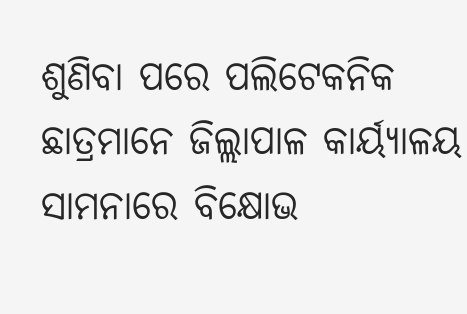ଶୁଣିବା ପରେ ପଲିଟେକନିକ ଛାତ୍ରମାନେ ଜିଲ୍ଲାପାଳ କାର୍ୟ୍ୟାଳୟ ସାମନାରେ ବିକ୍ଷୋଭ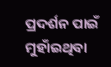ପ୍ରଦର୍ଶନ ପାଇଁ ମୁହାଁଇଥିବା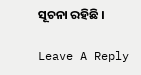ସୂଚନା ରହିଛି ।

Leave A Reply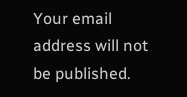Your email address will not be published.